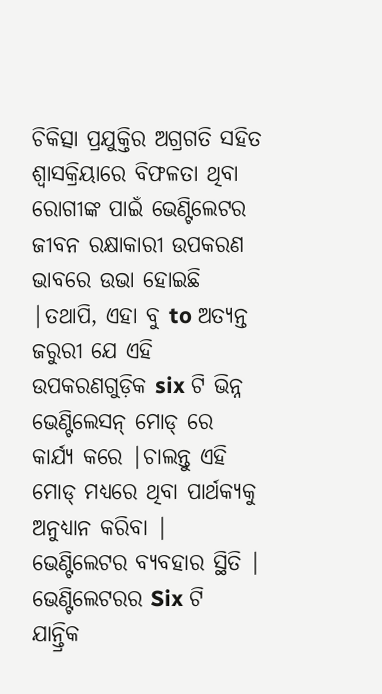ଚିକିତ୍ସା ପ୍ରଯୁକ୍ତିର ଅଗ୍ରଗତି ସହିତ ଶ୍ୱାସକ୍ରିୟାରେ ବିଫଳତା ଥିବା ରୋଗୀଙ୍କ ପାଇଁ ଭେଣ୍ଟିଲେଟର ଜୀବନ ରକ୍ଷାକାରୀ ଉପକରଣ ଭାବରେ ଉଭା ହୋଇଛି |ତଥାପି, ଏହା ବୁ to ଅତ୍ୟନ୍ତ ଜରୁରୀ ଯେ ଏହି ଉପକରଣଗୁଡ଼ିକ six ଟି ଭିନ୍ନ ଭେଣ୍ଟିଲେସନ୍ ମୋଡ୍ ରେ କାର୍ଯ୍ୟ କରେ |ଚାଲନ୍ତୁ ଏହି ମୋଡ୍ ମଧ୍ୟରେ ଥିବା ପାର୍ଥକ୍ୟକୁ ଅନୁଧ୍ୟାନ କରିବା |
ଭେଣ୍ଟିଲେଟର ବ୍ୟବହାର ସ୍ଥିତି |
ଭେଣ୍ଟିଲେଟରର Six ଟି ଯାନ୍ତ୍ରିକ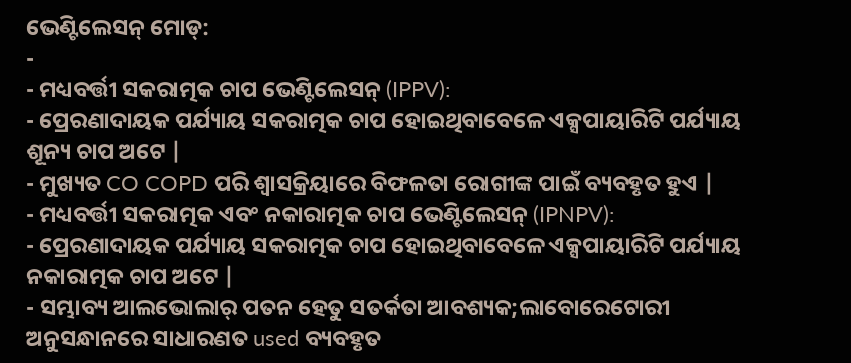ଭେଣ୍ଟିଲେସନ୍ ମୋଡ୍:
-
- ମଧ୍ୟବର୍ତ୍ତୀ ସକରାତ୍ମକ ଚାପ ଭେଣ୍ଟିଲେସନ୍ (IPPV):
- ପ୍ରେରଣାଦାୟକ ପର୍ଯ୍ୟାୟ ସକରାତ୍ମକ ଚାପ ହୋଇଥିବାବେଳେ ଏକ୍ସପାୟାରିଟି ପର୍ଯ୍ୟାୟ ଶୂନ୍ୟ ଚାପ ଅଟେ |
- ମୁଖ୍ୟତ CO COPD ପରି ଶ୍ୱାସକ୍ରିୟାରେ ବିଫଳତା ରୋଗୀଙ୍କ ପାଇଁ ବ୍ୟବହୃତ ହୁଏ |
- ମଧ୍ୟବର୍ତ୍ତୀ ସକରାତ୍ମକ ଏବଂ ନକାରାତ୍ମକ ଚାପ ଭେଣ୍ଟିଲେସନ୍ (IPNPV):
- ପ୍ରେରଣାଦାୟକ ପର୍ଯ୍ୟାୟ ସକରାତ୍ମକ ଚାପ ହୋଇଥିବାବେଳେ ଏକ୍ସପାୟାରିଟି ପର୍ଯ୍ୟାୟ ନକାରାତ୍ମକ ଚାପ ଅଟେ |
- ସମ୍ଭାବ୍ୟ ଆଲଭୋଲାର୍ ପତନ ହେତୁ ସତର୍କତା ଆବଶ୍ୟକ;ଲାବୋରେଟୋରୀ ଅନୁସନ୍ଧାନରେ ସାଧାରଣତ used ବ୍ୟବହୃତ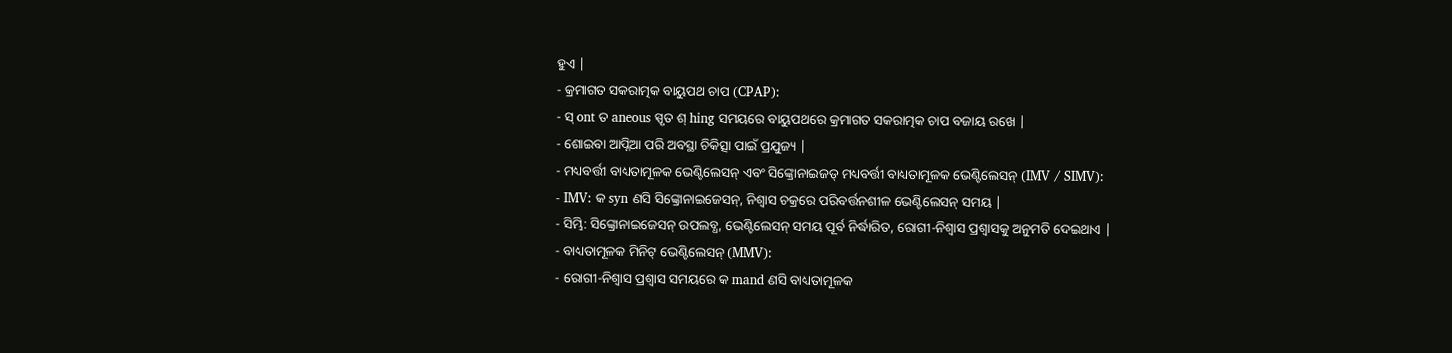ହୁଏ |
- କ୍ରମାଗତ ସକରାତ୍ମକ ବାୟୁପଥ ଚାପ (CPAP):
- ସ୍ ont ତ aneous ସ୍ପୃତ ଶ୍ hing ସମୟରେ ବାୟୁପଥରେ କ୍ରମାଗତ ସକରାତ୍ମକ ଚାପ ବଜାୟ ରଖେ |
- ଶୋଇବା ଆପ୍ନିଆ ପରି ଅବସ୍ଥା ଚିକିତ୍ସା ପାଇଁ ପ୍ରଯୁଜ୍ୟ |
- ମଧ୍ୟବର୍ତ୍ତୀ ବାଧ୍ୟତାମୂଳକ ଭେଣ୍ଟିଲେସନ୍ ଏବଂ ସିଙ୍କ୍ରୋନାଇଜଡ୍ ମଧ୍ୟବର୍ତ୍ତୀ ବାଧ୍ୟତାମୂଳକ ଭେଣ୍ଟିଲେସନ୍ (IMV / SIMV):
- IMV: କ syn ଣସି ସିଙ୍କ୍ରୋନାଇଜେସନ୍, ନିଶ୍ୱାସ ଚକ୍ରରେ ପରିବର୍ତ୍ତନଶୀଳ ଭେଣ୍ଟିଲେସନ୍ ସମୟ |
- ସିମ୍ଭି: ସିଙ୍କ୍ରୋନାଇଜେସନ୍ ଉପଲବ୍ଧ, ଭେଣ୍ଟିଲେସନ୍ ସମୟ ପୂର୍ବ ନିର୍ଦ୍ଧାରିତ, ରୋଗୀ-ନିଶ୍ୱାସ ପ୍ରଶ୍ୱାସକୁ ଅନୁମତି ଦେଇଥାଏ |
- ବାଧ୍ୟତାମୂଳକ ମିନିଟ୍ ଭେଣ୍ଟିଲେସନ୍ (MMV):
- ରୋଗୀ-ନିଶ୍ୱାସ ପ୍ରଶ୍ୱାସ ସମୟରେ କ mand ଣସି ବାଧ୍ୟତାମୂଳକ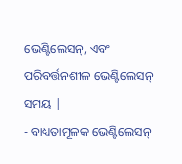ଭେଣ୍ଟିଲେସନ୍, ଏବଂ ପରିବର୍ତ୍ତନଶୀଳ ଭେଣ୍ଟିଲେସନ୍ ସମୟ |
- ବାଧ୍ୟତାମୂଳକ ଭେଣ୍ଟିଲେସନ୍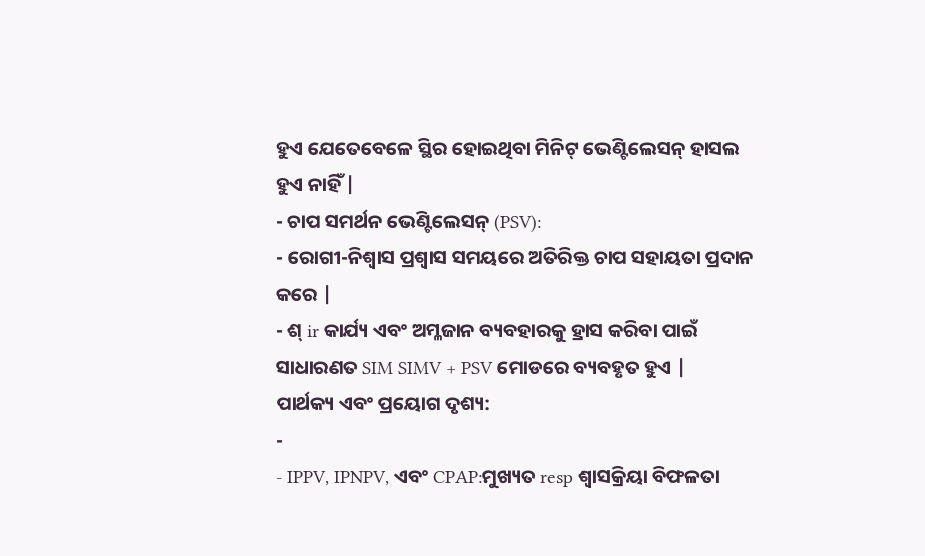ହୁଏ ଯେତେବେଳେ ସ୍ଥିର ହୋଇଥିବା ମିନିଟ୍ ଭେଣ୍ଟିଲେସନ୍ ହାସଲ ହୁଏ ନାହିଁ |
- ଚାପ ସମର୍ଥନ ଭେଣ୍ଟିଲେସନ୍ (PSV):
- ରୋଗୀ-ନିଶ୍ୱାସ ପ୍ରଶ୍ୱାସ ସମୟରେ ଅତିରିକ୍ତ ଚାପ ସହାୟତା ପ୍ରଦାନ କରେ |
- ଶ୍ ir କାର୍ଯ୍ୟ ଏବଂ ଅମ୍ଳଜାନ ବ୍ୟବହାରକୁ ହ୍ରାସ କରିବା ପାଇଁ ସାଧାରଣତ SIM SIMV + PSV ମୋଡରେ ବ୍ୟବହୃତ ହୁଏ |
ପାର୍ଥକ୍ୟ ଏବଂ ପ୍ରୟୋଗ ଦୃଶ୍ୟ:
-
- IPPV, IPNPV, ଏବଂ CPAP:ମୁଖ୍ୟତ resp ଶ୍ୱାସକ୍ରିୟା ବିଫଳତା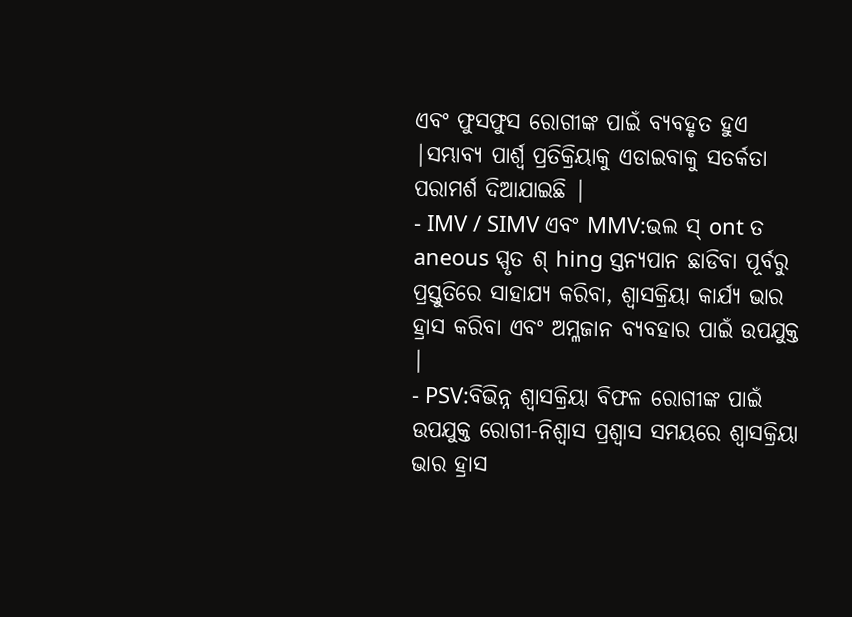ଏବଂ ଫୁସଫୁସ ରୋଗୀଙ୍କ ପାଇଁ ବ୍ୟବହୃତ ହୁଏ |ସମ୍ଭାବ୍ୟ ପାର୍ଶ୍ୱ ପ୍ରତିକ୍ରିୟାକୁ ଏଡାଇବାକୁ ସତର୍କତା ପରାମର୍ଶ ଦିଆଯାଇଛି |
- IMV / SIMV ଏବଂ MMV:ଭଲ ସ୍ ont ତ aneous ସ୍ପୃତ ଶ୍ hing ସ୍ତନ୍ୟପାନ ଛାଡିବା ପୂର୍ବରୁ ପ୍ରସ୍ତୁତିରେ ସାହାଯ୍ୟ କରିବା, ଶ୍ୱାସକ୍ରିୟା କାର୍ଯ୍ୟ ଭାର ହ୍ରାସ କରିବା ଏବଂ ଅମ୍ଳଜାନ ବ୍ୟବହାର ପାଇଁ ଉପଯୁକ୍ତ |
- PSV:ବିଭିନ୍ନ ଶ୍ୱାସକ୍ରିୟା ବିଫଳ ରୋଗୀଙ୍କ ପାଇଁ ଉପଯୁକ୍ତ ରୋଗୀ-ନିଶ୍ୱାସ ପ୍ରଶ୍ୱାସ ସମୟରେ ଶ୍ୱାସକ୍ରିୟା ଭାର ହ୍ରାସ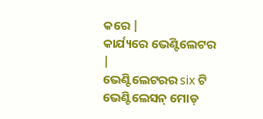କରେ |
କାର୍ଯ୍ୟରେ ଭେଣ୍ଟିଲେଟର |
ଭେଣ୍ଟିଲେଟରର six ଟି ଭେଣ୍ଟିଲେସନ୍ ମୋଡ୍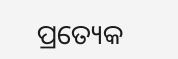ପ୍ରତ୍ୟେକ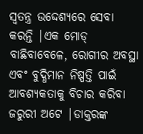ସ୍ୱତନ୍ତ୍ର ଉଦ୍ଦେଶ୍ୟରେ ସେବା କରନ୍ତି |ଏକ ମୋଡ୍ ବାଛିବାବେଳେ, ରୋଗୀର ଅବସ୍ଥା ଏବଂ ବୁଦ୍ଧିମାନ ନିଷ୍ପତ୍ତି ପାଇଁ ଆବଶ୍ୟକତାକୁ ବିଚାର କରିବା ଜରୁରୀ ଅଟେ |ଡାକ୍ତରଙ୍କ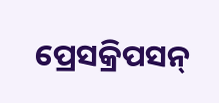ପ୍ରେସକ୍ରିପସନ୍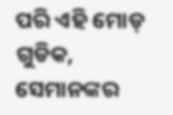ପରି ଏହି ମୋଡ୍ ଗୁଡିକ, ସେମାନଙ୍କର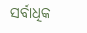ସର୍ବାଧିକ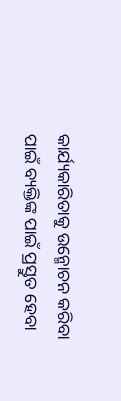କାର୍ଯ୍ୟକାରିତାକୁ ଉନ୍ମୋଚନ କରିବା ପାଇଁ ବ୍ୟକ୍ତିଙ୍କ ପାଇଁ ପ୍ରସ୍ତୁତ ହେବା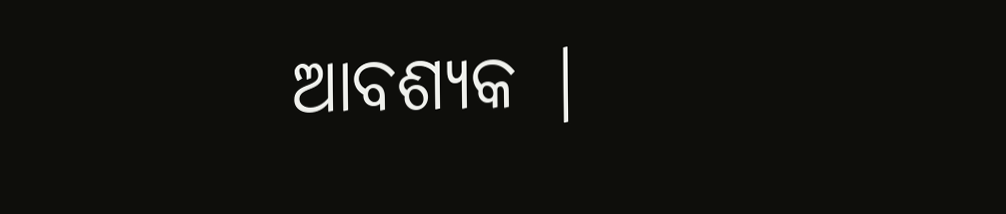ଆବଶ୍ୟକ |